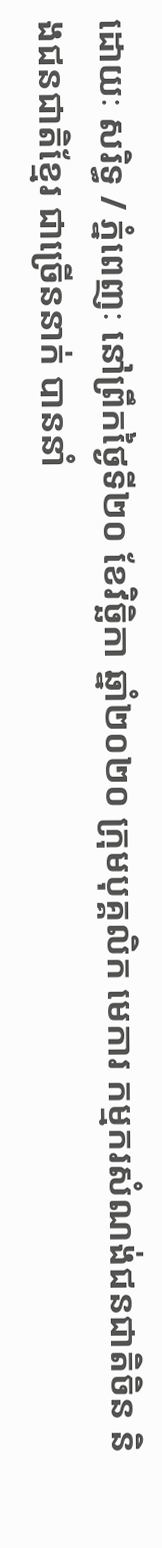ដោយៈ សរិទ្ធ / ភ្នំពេញៈ នៅព្រឹកថ្ងៃទី២០ ខែវិច្ឆិកា ឆ្នាំ២០២០ ក្រុមបុគ្គលិក មេការ កម្មករសំណង់ជនជាតិចិន និងជនជាតិខ្មែរ ជាច្រើននាក់ បាននាំ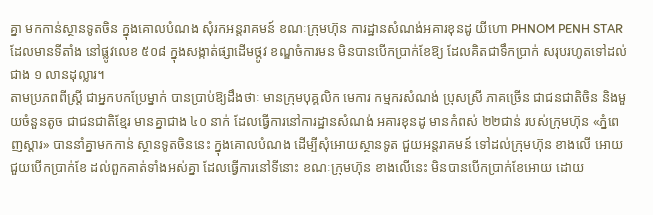គ្នា មកកាន់ស្ថានទូតចិន ក្នុងគោលបំណង សុំរកអន្តរាគមន៍ ខណៈក្រុមហ៊ុន ការដ្ឋានសំណង់អគារខុនដូ យីហោ PHNOM PENH STAR ដែលមានទីតាំង នៅផ្លូវលេខ ៥០៨ ក្នុងសង្កាត់ផ្សាដើមថ្កូវ ខណ្ឌចំការមន មិនបានបើកប្រាក់ខែឱ្យ ដែលគិតជាទឹកប្រាក់ សរុបរហូតទៅដល់ជាង ១ លានដុល្លារ។
តាមប្រភពពីស្ត្រី ជាអ្នកបកប្រែម្នាក់ បានប្រាប់ឱ្យដឹងថាៈ មានក្រុមបុគ្គលិក មេការ កម្មករសំណង់ ប្រុសស្រី ភាគច្រើន ជាជនជាតិចិន និងមួយចំនួនតូច ជាជនជាតិខ្មែរ មានគ្នាជាង ៤០ នាក់ ដែលធ្វើការនៅការដ្ឋានសំណង់ អគារខុនដូ មានកំពស់ ២២ជាន់ របស់ក្រុមហ៊ុន «ភ្នំពេញស្តារ» បាននាំគ្នាមកកាន់ ស្ថានទូតចិននេះ ក្នុងគោលបំណង ដើម្បីសុំអោយស្ថានទូត ជួយអន្តរាគមន៍ ទៅដល់ក្រុមហ៊ុន ខាងលើ អោយជួយបើកប្រាក់ខែ ដល់ពួកគាត់ទាំងអស់គ្នា ដែលធ្វើការនៅទីនោះ ខណៈក្រុមហ៊ុន ខាងលើនេះ មិនបានបើកប្រាក់ខែអោយ ដោយ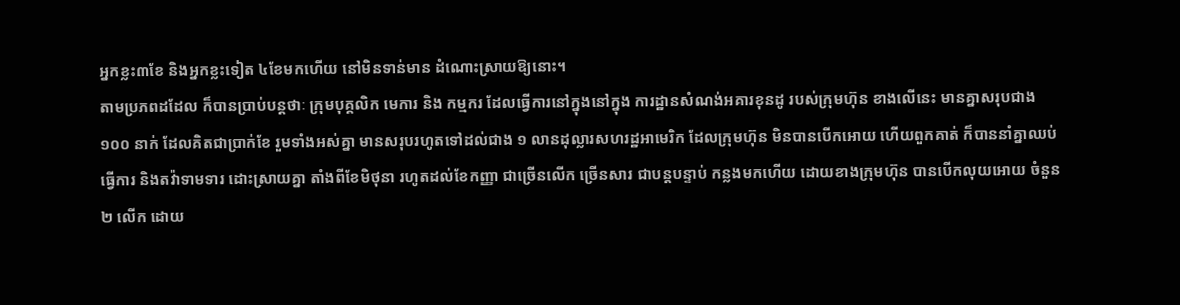អ្នកខ្លះ៣ខែ និងអ្នកខ្លះទៀត ៤ខែមកហើយ នៅមិនទាន់មាន ដំណោះស្រាយឱ្យនោះ។
តាមប្រភពដដែល ក៏បានប្រាប់បន្តថាៈ ក្រុមបុគ្គលិក មេការ និង កម្មករ ដែលធ្វើការនៅក្នុងនៅក្នុង ការដ្ឋានសំណង់អគារខុនដូ របស់ក្រុមហ៊ុន ខាងលើនេះ មានគ្នាសរុបជាង ១០០ នាក់ ដែលគិតជាប្រាក់ខែ រួមទាំងអស់គ្នា មានសរុបរហូតទៅដល់ជាង ១ លានដុល្លារសហរដ្ឋអាមេរិក ដែលក្រុមហ៊ុន មិនបានបើកអោយ ហើយពួកគាត់ ក៏បាននាំគ្នាឈប់ធ្វើការ និងតវ៉ាទាមទារ ដោះស្រាយគ្នា តាំងពីខែមិថុនា រហូតដល់ខែកញ្ញា ជាច្រើនលើក ច្រើនសារ ជាបន្តបន្ទាប់ កន្លងមកហើយ ដោយខាងក្រុមហ៊ុន បានបើកលុយអោយ ចំនួន ២ លើក ដោយ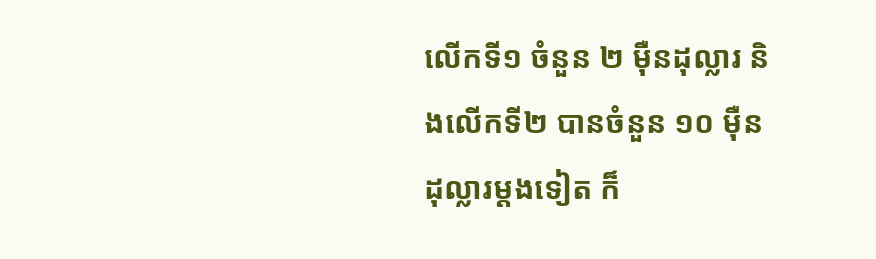លើកទី១ ចំនួន ២ ម៉ឺនដុល្លារ និងលើកទី២ បានចំនួន ១០ ម៉ឺនដុល្លារម្តងទៀត ក៏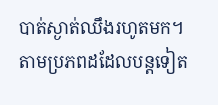បាត់ស្ងាត់ឈឹងរហូតមក។
តាមប្រភពដដែលបន្តទៀត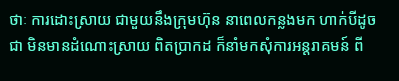ថាៈ ការដោះស្រាយ ជាមួយនឹងក្រុមហ៊ុន នាពេលកន្លងមក ហាក់បីដូចជា មិនមានដំណោះស្រាយ ពិតប្រាកដ ក៏នាំមកសុំការអន្តរាគមន៍ ពី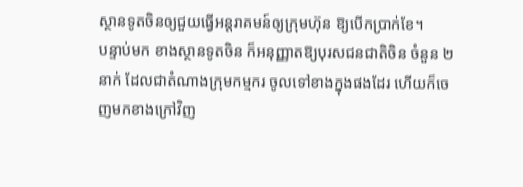ស្ថានទូតចិនឲ្យជួយធ្វើអន្តរាគមន៍ឲ្យក្រុមហ៊ុន ឱ្យបើកប្រាក់ខែ។
បន្ទាប់មក ខាងស្ថានទូតចិន ក៏អនុញ្ញាតឱ្យបុរសជនជាតិចិន ចំនួន ២ នាក់ ដែលជាតំណាងក្រុមកម្មករ ចូលទៅខាងក្នុងផងដែរ ហើយក៏ចេញមកខាងក្រៅវិញ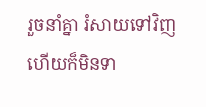រួចនាំគ្នា រំសាយទៅវិញ ហើយក៏មិនទា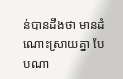ន់បានដឹងថា មានដំណោះស្រាយគ្នា បែបណា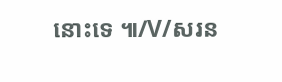នោះទេ ៕/V/សរន